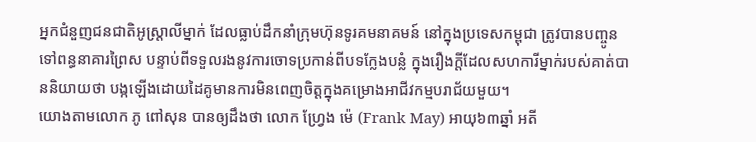អ្នកជំនួញជនជាតិអូស្ត្រាលីម្នាក់ ដែលធ្លាប់ដឹកនាំក្រុមហ៊ុនទូរគមនាគមន៍ នៅក្នុងប្រទេសកម្ពុជា ត្រូវបានបញ្ចូនទៅពន្ធនាគារព្រៃស បន្ទាប់ពីទទួលរងនូវការចោទប្រកាន់ពីបទក្លែងបន្លំ ក្នុងរឿងក្តីដែលសហការីម្នាក់របស់គាត់បាននិយាយថា បង្កឡើងដោយដៃគូមានការមិនពេញចិត្តក្នុងគម្រោងអាជីវកម្មបរាជ័យមួយ។
យោងតាមលោក ភូ ពៅសុន បានឲ្យដឹងថា លោក ហ្វ្រែង ម៉េ (Frank May) អាយុ៦៣ឆ្នាំ អតី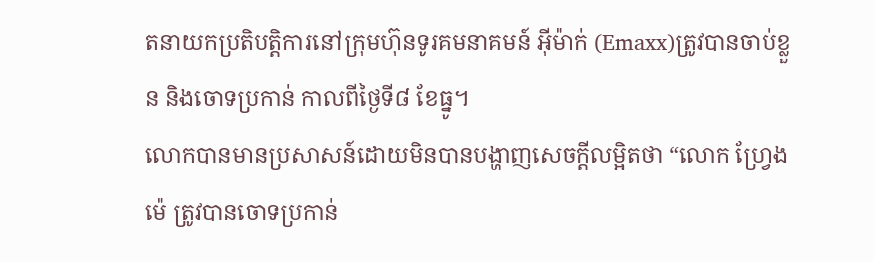តនាយកប្រតិបត្តិការនៅក្រុមហ៊ុនទូរគមនាគមន៍ អុីម៉ាក់ (Emaxx)ត្រូវបានចាប់ខ្លួន និងចោទប្រកាន់ កាលពីថ្ងៃទី៨ ខែធ្នូ។
លោកបានមានប្រសាសន៍ដោយមិនបានបង្ហាញសេចក្តីលម្អិតថា “លោក ហ្វ្រែង ម៉េ ត្រូវបានចោទប្រកាន់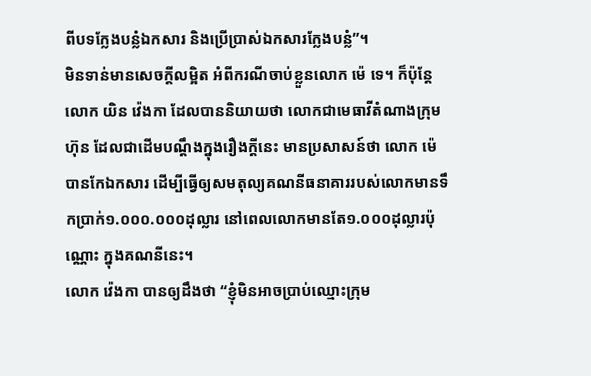ពីបទក្លែងបន្លំឯកសារ និងប្រើប្រាស់ឯកសារក្លែងបន្លំ”។
មិនទាន់មានសេចក្តីលម្អិត អំពីករណីចាប់ខ្លួនលោក ម៉េ ទេ។ ក៏ប៉ុន្តែ លោក យិន វ៉េងកា ដែលបាននិយាយថា លោកជាមេធាវីតំណាងក្រុមហ៊ុន ដែលជាដើមបណ្តឹងក្នុងរឿងក្តីនេះ មានប្រសាសន៍ថា លោក ម៉េ បានកែឯកសារ ដើម្បីធ្វើឲ្យសមតុល្យគណនីធនាគាររបស់លោកមានទឹកប្រាក់១.០០០.០០០ដុល្លារ នៅពេលលោកមានតែ១.០០០ដុល្លារប៉ុណ្ណោះ ក្នុងគណនីនេះ។
លោក វ៉េងកា បានឲ្យដឹងថា “ខ្ញុំមិនអាចប្រាប់ឈ្មោះក្រុម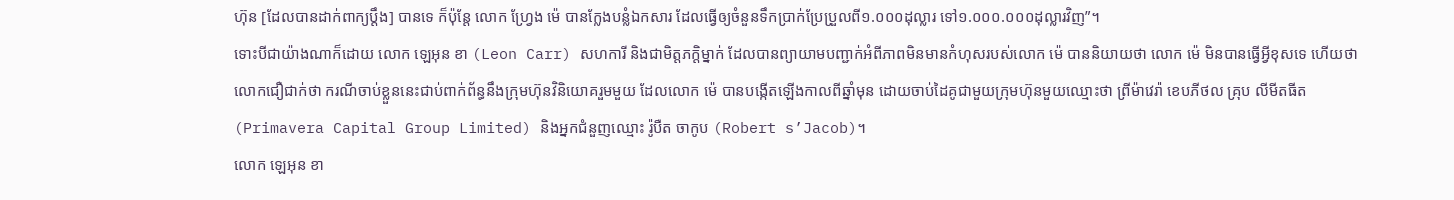ហ៊ុន [ដែលបានដាក់ពាក្យប្តឹង] បានទេ ក៏ប៉ុន្តែ លោក ហ្វ្រែង ម៉េ បានក្លែងបន្លំឯកសារ ដែលធ្វើឲ្យចំនួនទឹកប្រាក់ប្រែប្រួលពី១.០០០ដុល្លារ ទៅ១.០០០.០០០ដុល្លារវិញ”។
ទោះបីជាយ៉ាងណាក៏ដោយ លោក ឡេអុន ខា (Leon Carr) សហការី និងជាមិត្តភក្តិម្នាក់ ដែលបានព្យាយាមបញ្ជាក់អំពីភាពមិនមានកំហុសរបស់លោក ម៉េ បាននិយាយថា លោក ម៉េ មិនបានធ្វើអ្វីខុសទេ ហើយថា លោកជឿជាក់ថា ករណីចាប់ខ្លួននេះជាប់ពាក់ព័ន្ធនឹងក្រុមហ៊ុនវិនិយោគរួមមួយ ដែលលោក ម៉េ បានបង្កើតឡើងកាលពីឆ្នាំមុន ដោយចាប់ដៃគូជាមួយក្រុមហ៊ុនមួយឈ្មោះថា ព្រីម៉ាវេរ៉ា ខេបភីថល គ្រុប លីមីតធីត (Primavera Capital Group Limited) និងអ្នកជំនួញឈ្មោះ រ៉ូបឺត ចាកូប (Robert s’Jacob)។
លោក ឡេអុន ខា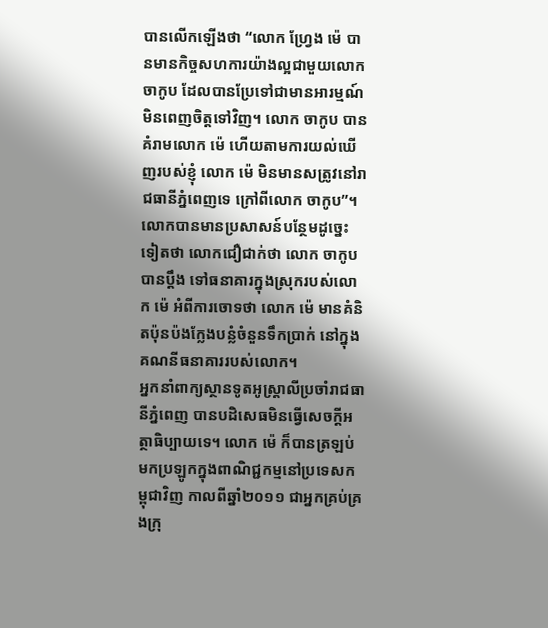បានលើកឡើងថា “លោក ហ្វ្រែង ម៉េ បានមានកិច្ចសហការយ៉ាងល្អជាមួយលោក ចាកូប ដែលបានប្រែទៅជាមានអារម្មណ៍មិនពេញចិត្តទៅវិញ។ លោក ចាកូប បានគំរាមលោក ម៉េ ហើយតាមការយល់ឃើញរបស់ខ្ញុំ លោក ម៉េ មិនមានសត្រូវនៅរាជធានីភ្នំពេញទេ ក្រៅពីលោក ចាកូប”។ លោកបានមានប្រសាសន៍បន្ថែមដូច្នេះទៀតថា លោកជឿជាក់ថា លោក ចាកូប
បានប្តឹង ទៅធនាគារក្នុងស្រុករបស់លោក ម៉េ អំពីការចោទថា លោក ម៉េ មានគំនិតប៉ុនប៉ងក្លែងបន្លំចំនួនទឹកប្រាក់ នៅក្នុងគណនីធនាគាររបស់លោក។
អ្នកនាំពាក្យស្ថានទូតអូស្ត្រាលីប្រចាំរាជធានីភ្នំពេញ បានបដិសេធមិនធ្វើសេចក្តីអត្ថាធិប្បាយទេ។ លោក ម៉េ ក៏បានត្រឡប់មកប្រឡូកក្នុងពាណិជ្ជកម្មនៅប្រទេសកម្ពុជាវិញ កាលពីឆ្នាំ២០១១ ជាអ្នកគ្រប់គ្រងក្រុ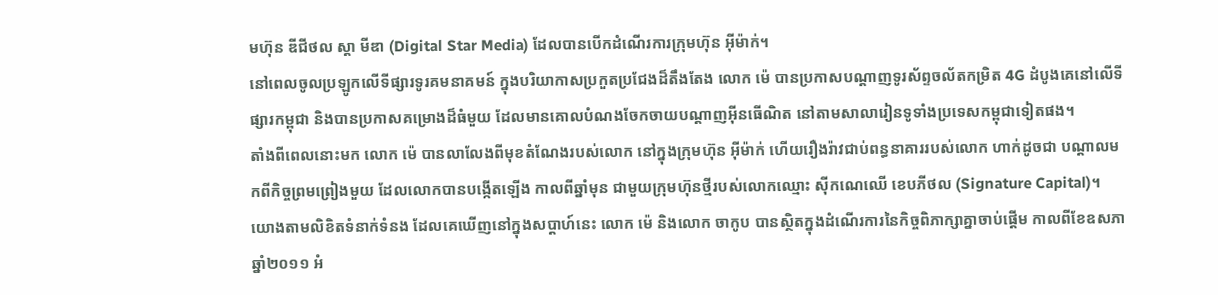មហ៊ុន ឌីជីថល ស្តា មីឌា (Digital Star Media) ដែលបានបើកដំណើរការក្រុមហ៊ុន អុីម៉ាក់។
នៅពេលចូលប្រឡូកលើទីផ្សារទូរគមនាគមន៍ ក្នុងបរិយាកាសប្រកួតប្រជែងដ៏តឹងតែង លោក ម៉េ បានប្រកាសបណ្តាញទូរស័ព្ទចល័តកម្រិត 4G ដំបូងគេនៅលើទីផ្សារកម្ពុជា និងបានប្រកាសគម្រោងដ៏ធំមួយ ដែលមានគោលបំណងចែកចាយបណ្តាញអុីនធើណិត នៅតាមសាលារៀនទូទាំងប្រទេសកម្ពុជាទៀតផង។
តាំងពីពេលនោះមក លោក ម៉េ បានលាលែងពីមុខតំណែងរបស់លោក នៅក្នុងក្រុមហ៊ុន អុីម៉ាក់ ហើយរឿងរ៉ាវជាប់ពន្ធនាគាររបស់លោក ហាក់ដូចជា បណ្តាលមកពីកិច្ចព្រមព្រៀងមួយ ដែលលោកបានបង្កើតឡើង កាលពីឆ្នាំមុន ជាមួយក្រុមហ៊ុនថ្មីរបស់លោកឈ្មោះ ស៊ីកណេឈើ ខេបភីថល (Signature Capital)។ យោងតាមលិខិតទំនាក់ទំនង ដែលគេឃើញនៅក្នុងសប្តាហ៍នេះ លោក ម៉េ និងលោក ចាកូប បានស្ថិតក្នុងដំណើរការនៃកិច្ចពិភាក្សាគ្នាចាប់ផ្តើម កាលពីខែឧសភា ឆ្នាំ២០១១ អំ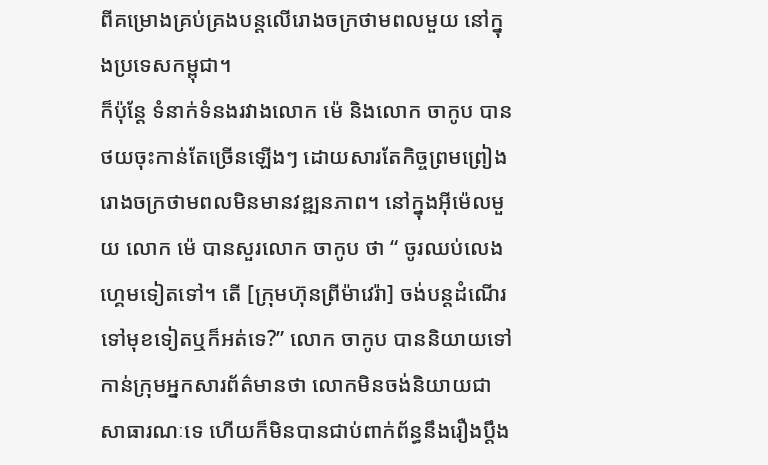ពីគម្រោងគ្រប់គ្រងបន្តលើរោងចក្រថាមពលមួយ នៅក្នុងប្រទេសកម្ពុជា។
ក៏ប៉ុន្តែ ទំនាក់ទំនងរវាងលោក ម៉េ និងលោក ចាកូប បានថយចុះកាន់តែច្រើនឡើងៗ ដោយសារតែកិច្ចព្រមព្រៀងរោងចក្រថាមពលមិនមានវឌ្ឍនភាព។ នៅក្នុងអុីម៉េលមួយ លោក ម៉េ បានសួរលោក ចាកូប ថា “ ចូរឈប់លេងហ្គេមទៀតទៅ។ តើ [ក្រុមហ៊ុនព្រីម៉ាវេរ៉ា] ចង់បន្តដំណើរទៅមុខទៀតឬក៏អត់ទេ?” លោក ចាកូប បាននិយាយទៅកាន់ក្រុមអ្នកសារព័ត៌មានថា លោកមិនចង់និយាយជាសាធារណៈទេ ហើយក៏មិនបានជាប់ពាក់ព័ន្ធនឹងរឿងប្តឹង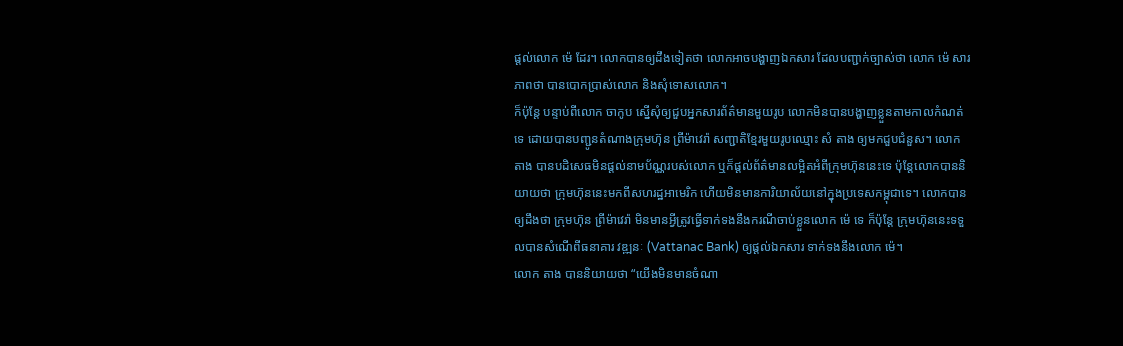ផ្តល់លោក ម៉េ ដែរ។ លោកបានឲ្យដឹងទៀតថា លោកអាចបង្ហាញឯកសារ ដែលបញ្ជាក់ច្បាស់ថា លោក ម៉េ សារភាពថា បានបោកប្រាស់លោក និងសុំទោសលោក។
ក៏ប៉ុន្តែ បន្ទាប់ពីលោក ចាកូប ស្នើសុំឲ្យជួបអ្នកសារព័ត៌មានមួយរូប លោកមិនបានបង្ហាញខ្លួនតាមកាលកំណត់ទេ ដោយបានបញ្ជូនតំណាងក្រុមហ៊ុន ព្រីម៉ាវេរ៉ា សញ្ជាតិខ្មែរមួយរូបឈ្មោះ សំ តាង ឲ្យមកជួបជំនួស។ លោក តាង បានបដិសេធមិនផ្តល់នាមប័ណ្ណរបស់លោក ឬក៏ផ្តល់ព័ត៌មានលម្អិតអំពីក្រុមហ៊ុននេះទេ ប៉ុន្តែលោកបាននិយាយថា ក្រុមហ៊ុននេះមកពីសហរដ្ឋអាមេរិក ហើយមិនមានការិយាល័យនៅក្នុងប្រទេសកម្ពុជាទេ។ លោកបានឲ្យដឹងថា ក្រុមហ៊ុន ព្រីម៉ាវេរ៉ា មិនមានអ្វីត្រូវធ្វើទាក់ទងនឹងករណីចាប់ខ្លួនលោក ម៉េ ទេ ក៏ប៉ុន្តែ ក្រុមហ៊ុននេះទទួលបានសំណើពីធនាគារ វឌ្ឍនៈ (Vattanac Bank) ឲ្យផ្តល់ឯកសារ ទាក់ទងនឹងលោក ម៉េ។
លោក តាង បាននិយាយថា “យើងមិនមានចំណា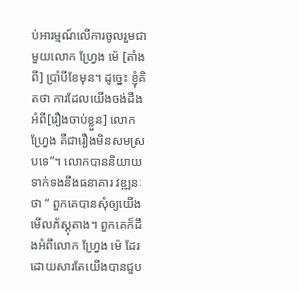ប់អារម្មណ៍លើការចូលរួមជាមួយលោក ហ្វ្រែង ម៉េ [តាំងពី] ប្រាំបីខែមុន។ ដូច្នេះ ខ្ញុំគិតថា ការដែលយើងចង់ដឹងអំពី[រឿងចាប់ខ្លួន] លោក ហ្វ្រែង គឺជារឿងមិនសមស្របទេ”។ លោកបាននិយាយទាក់ទងនឹងធនាគារ វឌ្ឍនៈ ថា “ ពួកគេបានសុំឲ្យយើងមើលភ័ស្តុតាង។ ពួកគេក៏ដឹងអំពីលោក ហ្វ្រែង ម៉េ ដែរ ដោយសារតែយើងបានជួប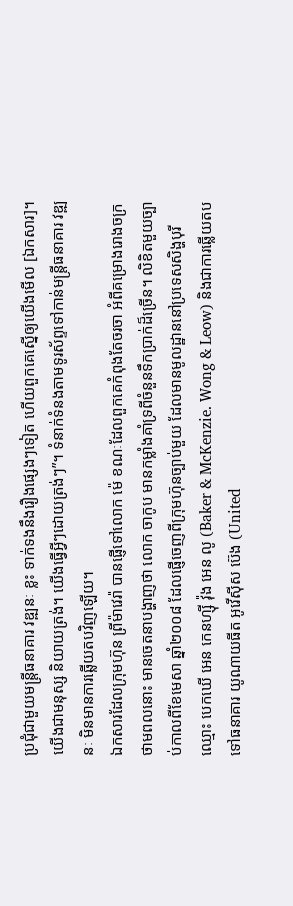ប្រជុំជាមួយមន្ត្រីធនាគារ វឌ្ឍនៈ ខ្លះ ទាក់ទងនឹងរឿងផ្សេងៗទៀត ហើយពួកគេស្នើឲ្យយើងមើល [ឯកសារ]។ យើងជាមនុស្ស និយាយត្រង់។ យើងធ្វើអ្វីៗដោយត្រង់ៗ”។ ទំនាក់ទំនងតាមទូរស័ព្ទទៅកាន់មន្ត្រីធនាគារ វឌ្ឍនៈ មិនមានការឆ្លើយតបវិញឡើយ។
ឯកសារដែលក្រុមហ៊ុន ព្រីម៉ាវេរ៉ា បានផ្ញើទៅលោក ម៉េ ខណៈដែលពួកគេកំពុងតែចរចា អំពីគម្រោងរោងចក្រថាមពលនោះ មានចេតនាបង្ហាញថា លោក ចាកូប មានកម្លាំងគាំទ្រពីចំនួនទឹកប្រាក់ដ៏ច្រើន។ លិខិតមួយច្បាប់កាលពីខែមេសា ឆ្នាំ២០០៨ ដែលផ្ញើចេញពីក្រុមហ៊ុនច្បាប់មួយ ដែលមានមូលដ្ឋាននៅប្រទេសសិង្ហបុរី ឈ្មោះ បេកឃើ អេន កេនហ្ស៊ី វ៉ុង អេន លូ (Baker & McKenzie. Wong & Leow) និងជាការឆ្លើយតបទៅធនាគារ យូណាយធីត អូវើស៊ីស ប៊េង (United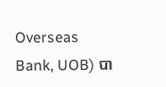Overseas Bank, UOB) បា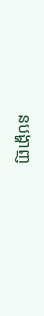នបង្ហាញ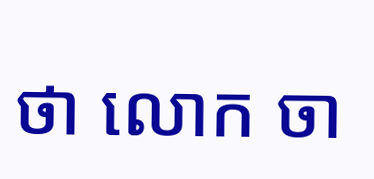ថា លោក ចា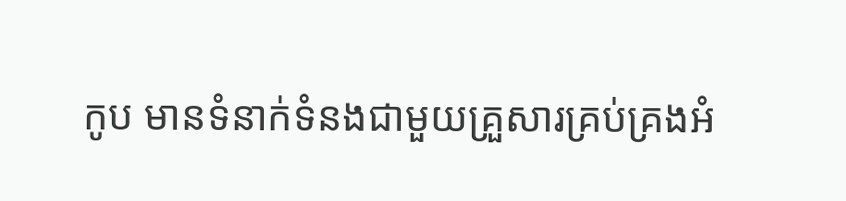កូប មានទំនាក់ទំនងជាមួយគ្រួសារគ្រប់គ្រងអំ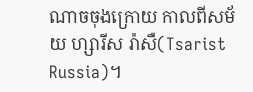ណាចចុងក្រោយ កាលពីសម័យ ហ្សារីស រ៉ាសឺ(Tsarist Russia)។